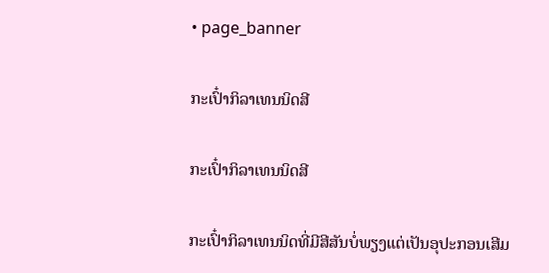• page_banner

ກະເປົ໋າກິລາເທນນິດສີ

ກະເປົ໋າກິລາເທນນິດສີ

ກະເປົ໋າກິລາເທນນິດທີ່ມີສີສັນບໍ່ພຽງແຕ່ເປັນອຸປະກອນເສີມ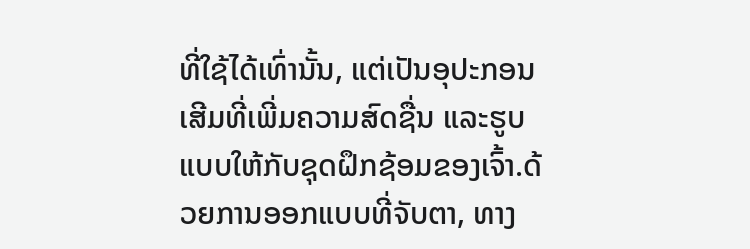ທີ່ໃຊ້ໄດ້ເທົ່ານັ້ນ, ແຕ່ເປັນອຸປະກອນເສີມທີ່ເພີ່ມຄວາມສົດຊື່ນ ແລະຮູບແບບໃຫ້ກັບຊຸດຝຶກຊ້ອມຂອງເຈົ້າ.ດ້ວຍການອອກແບບທີ່ຈັບຕາ, ທາງ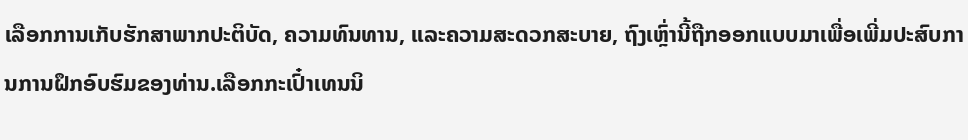ເລືອກການເກັບຮັກສາພາກປະຕິບັດ, ຄວາມທົນທານ, ແລະຄວາມສະດວກສະບາຍ, ຖົງເຫຼົ່ານີ້ຖືກອອກແບບມາເພື່ອເພີ່ມປະສົບການການຝຶກອົບຮົມຂອງທ່ານ.ເລືອກກະເປົ໋າເທນນິ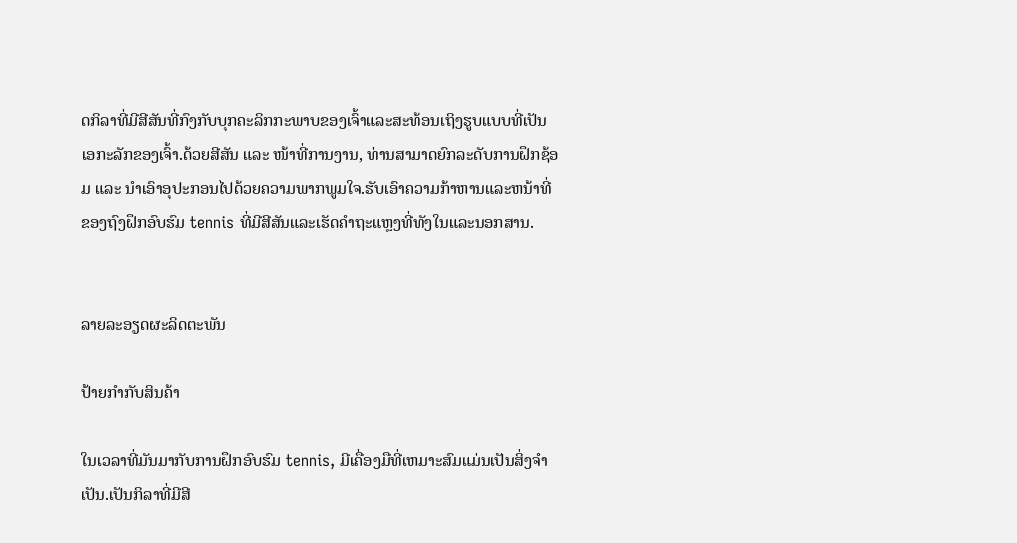ດກິລາທີ່ມີສີສັນທີ່ກົງກັບບຸກຄະລິກກະພາບຂອງເຈົ້າແລະສະທ້ອນເຖິງຮູບແບບທີ່ເປັນເອກະລັກຂອງເຈົ້າ.ດ້ວຍສີສັນ ແລະ ໜ້າທີ່ການງານ, ທ່ານສາມາດຍົກລະດັບການຝຶກຊ້ອມ ແລະ ນຳເອົາອຸປະກອນໄປດ້ວຍຄວາມພາກພູມໃຈ.ຮັບເອົາຄວາມກ້າຫານແລະຫນ້າທີ່ຂອງຖົງຝຶກອົບຮົມ tennis ທີ່ມີສີສັນແລະເຮັດຄໍາຖະແຫຼງທີ່ທັງໃນແລະນອກສານ.


ລາຍລະອຽດຜະລິດຕະພັນ

ປ້າຍກຳກັບສິນຄ້າ

ໃນເວລາທີ່ມັນມາກັບການຝຶກອົບຮົມ tennis, ມີເຄື່ອງມືທີ່ເຫມາະສົມແມ່ນເປັນສິ່ງຈໍາເປັນ.ເປັນກິລາທີ່ມີສີ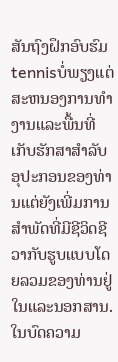ສັນຖົງຝຶກອົບຮົມ tennisບໍ່ພຽງແຕ່ສະຫນອງການທໍາງານແລະພື້ນທີ່ເກັບຮັກສາສໍາລັບອຸປະກອນຂອງທ່ານແຕ່ຍັງເພີ່ມການສໍາພັດທີ່ມີຊີວິດຊີວາກັບຮູບແບບໂດຍລວມຂອງທ່ານຢູ່ໃນແລະນອກສານ.ໃນບົດຄວາມ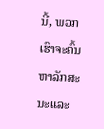ນີ້, ພວກເຮົາຈະຄົ້ນຫາລັກສະນະແລະ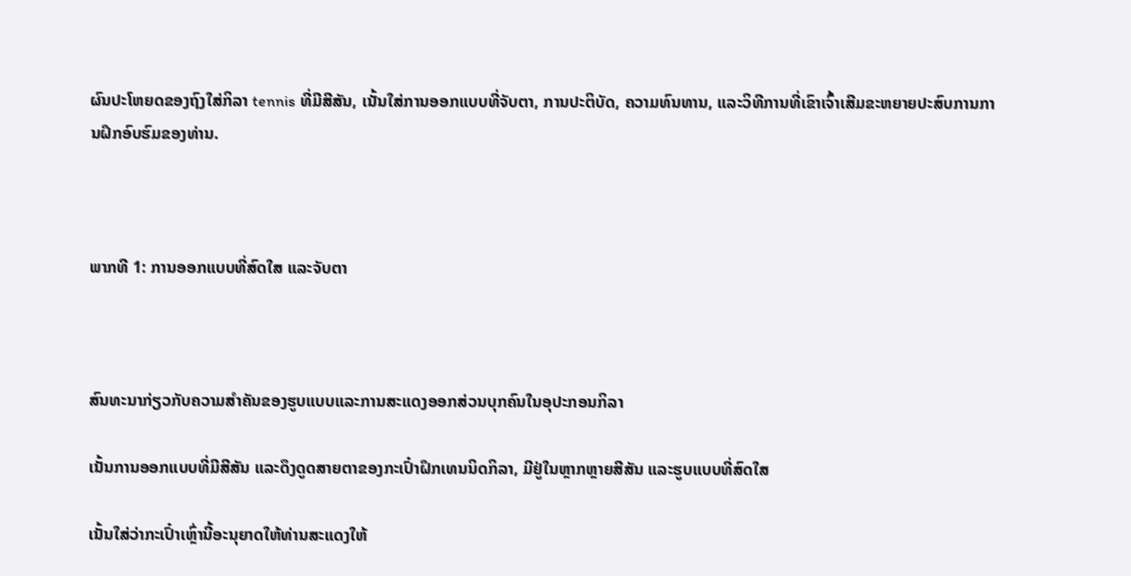ຜົນປະໂຫຍດຂອງຖົງໃສ່ກິລາ tennis ທີ່ມີສີສັນ, ເນັ້ນໃສ່ການອອກແບບທີ່ຈັບຕາ, ການປະຕິບັດ, ຄວາມທົນທານ, ແລະວິທີການທີ່ເຂົາເຈົ້າເສີມຂະຫຍາຍປະສົບການການຝຶກອົບຮົມຂອງທ່ານ.



ພາກທີ 1: ການອອກແບບທີ່ສົດໃສ ແລະຈັບຕາ



ສົນທະນາກ່ຽວກັບຄວາມສໍາຄັນຂອງຮູບແບບແລະການສະແດງອອກສ່ວນບຸກຄົນໃນອຸປະກອນກິລາ

ເນັ້ນການອອກແບບທີ່ມີສີສັນ ແລະດຶງດູດສາຍຕາຂອງກະເປົ໋າຝຶກເທນນິດກິລາ, ມີຢູ່ໃນຫຼາກຫຼາຍສີສັນ ແລະຮູບແບບທີ່ສົດໃສ

ເນັ້ນໃສ່ວ່າກະເປົ໋າເຫຼົ່ານີ້ອະນຸຍາດໃຫ້ທ່ານສະແດງໃຫ້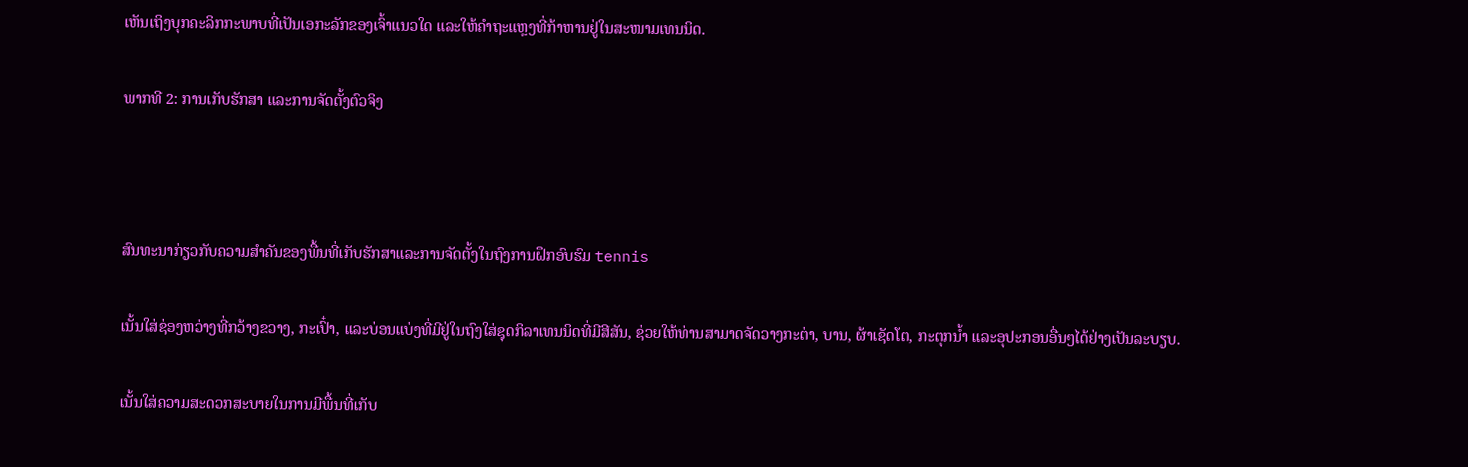ເຫັນເຖິງບຸກຄະລິກກະພາບທີ່ເປັນເອກະລັກຂອງເຈົ້າແນວໃດ ແລະໃຫ້ຄໍາຖະແຫຼງທີ່ກ້າຫານຢູ່ໃນສະໜາມເທນນິດ.

ພາກທີ 2: ການເກັບຮັກສາ ແລະການຈັດຕັ້ງຕົວຈິງ



ສົນທະນາກ່ຽວກັບຄວາມສໍາຄັນຂອງພື້ນທີ່ເກັບຮັກສາແລະການຈັດຕັ້ງໃນຖົງການຝຶກອົບຮົມ tennis

ເນັ້ນໃສ່ຊ່ອງຫວ່າງທີ່ກວ້າງຂວາງ, ກະເປົ໋າ, ແລະບ່ອນແບ່ງທີ່ມີຢູ່ໃນຖົງໃສ່ຊຸດກິລາເທນນິດທີ່ມີສີສັນ, ຊ່ວຍໃຫ້ທ່ານສາມາດຈັດວາງກະຕ່າ, ບານ, ຜ້າເຊັດໂຕ, ກະຕຸກນ້ຳ ແລະອຸປະກອນອື່ນໆໄດ້ຢ່າງເປັນລະບຽບ.

ເນັ້ນໃສ່ຄວາມສະດວກສະບາຍໃນການມີພື້ນທີ່ເກັບ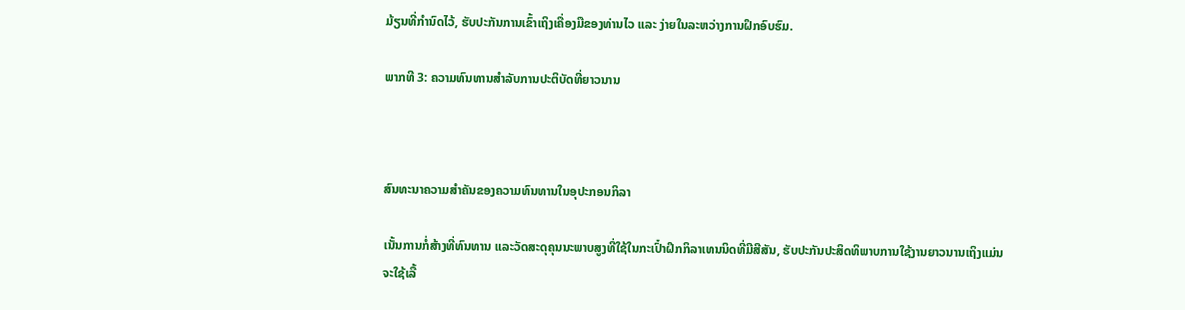ມ້ຽນທີ່ກຳນົດໄວ້, ຮັບປະກັນການເຂົ້າເຖິງເຄື່ອງມືຂອງທ່ານໄວ ແລະ ງ່າຍໃນລະຫວ່າງການຝຶກອົບຮົມ.

ພາກທີ 3: ຄວາມທົນທານສໍາລັບການປະຕິບັດທີ່ຍາວນານ



ສົນທະນາຄວາມສໍາຄັນຂອງຄວາມທົນທານໃນອຸປະກອນກິລາ

ເນັ້ນການກໍ່ສ້າງທີ່ທົນທານ ແລະວັດສະດຸຄຸນນະພາບສູງທີ່ໃຊ້ໃນກະເປົ໋າຝຶກກິລາເທນນິດທີ່ມີສີສັນ, ຮັບປະກັນປະສິດທິພາບການໃຊ້ງານຍາວນານເຖິງແມ່ນຈະໃຊ້ເລື້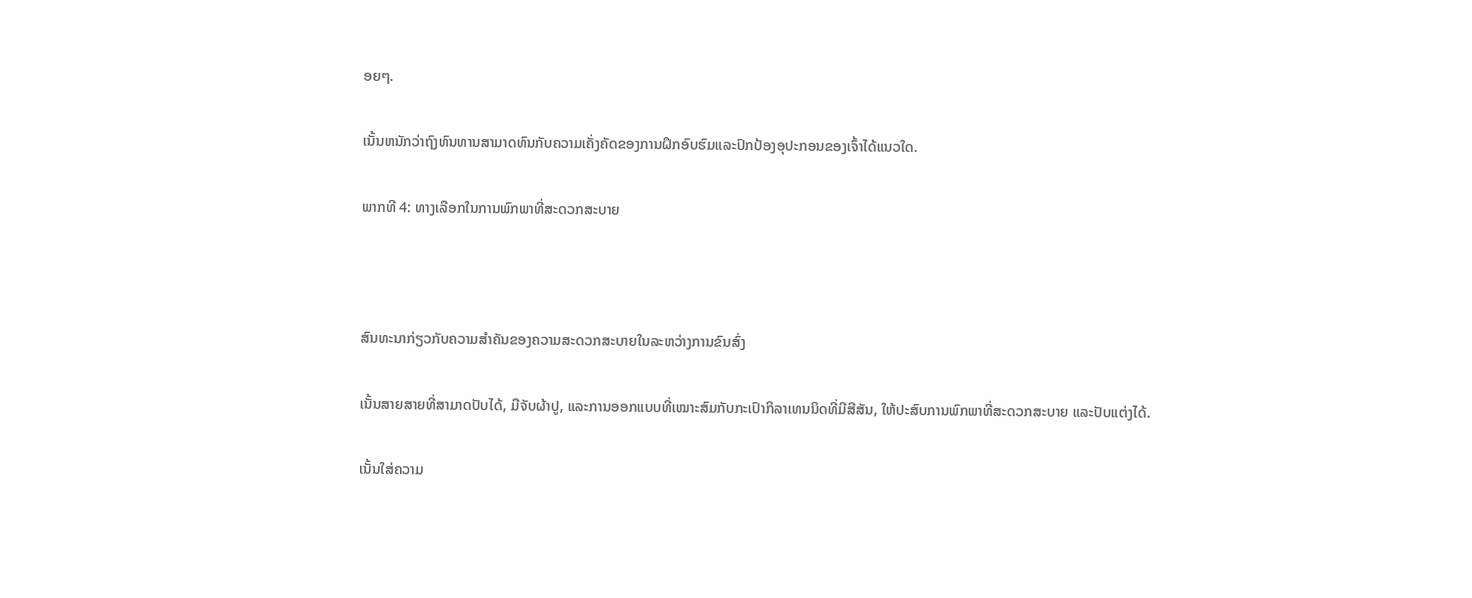ອຍໆ.

ເນັ້ນຫນັກວ່າຖົງທົນທານສາມາດທົນກັບຄວາມເຄັ່ງຄັດຂອງການຝຶກອົບຮົມແລະປົກປ້ອງອຸປະກອນຂອງເຈົ້າໄດ້ແນວໃດ.

ພາກທີ 4: ທາງເລືອກໃນການພົກພາທີ່ສະດວກສະບາຍ



ສົນທະນາກ່ຽວກັບຄວາມສໍາຄັນຂອງຄວາມສະດວກສະບາຍໃນລະຫວ່າງການຂົນສົ່ງ

ເນັ້ນສາຍສາຍທີ່ສາມາດປັບໄດ້, ມືຈັບຜ້າປູ, ແລະການອອກແບບທີ່ເໝາະສົມກັບກະເປົາກິລາເທນນິດທີ່ມີສີສັນ, ໃຫ້ປະສົບການພົກພາທີ່ສະດວກສະບາຍ ແລະປັບແຕ່ງໄດ້.

ເນັ້ນໃສ່ຄວາມ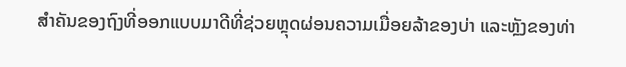ສໍາຄັນຂອງຖົງທີ່ອອກແບບມາດີທີ່ຊ່ວຍຫຼຸດຜ່ອນຄວາມເມື່ອຍລ້າຂອງບ່າ ແລະຫຼັງຂອງທ່າ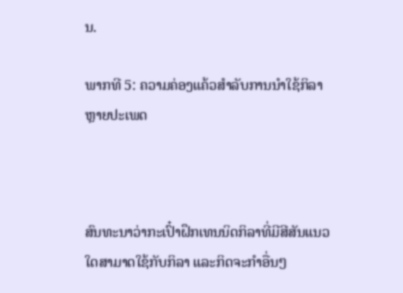ນ.

ພາກທີ 5: ຄວາມຄ່ອງແຄ້ວສໍາລັບການນໍາໃຊ້ກິລາຫຼາຍປະເພດ



ສົນທະນາວ່າກະເປົ໋າຝຶກເທນນິດກິລາທີ່ມີສີສັນແນວໃດສາມາດໃຊ້ກັບກິລາ ແລະກິດຈະກຳອື່ນໆ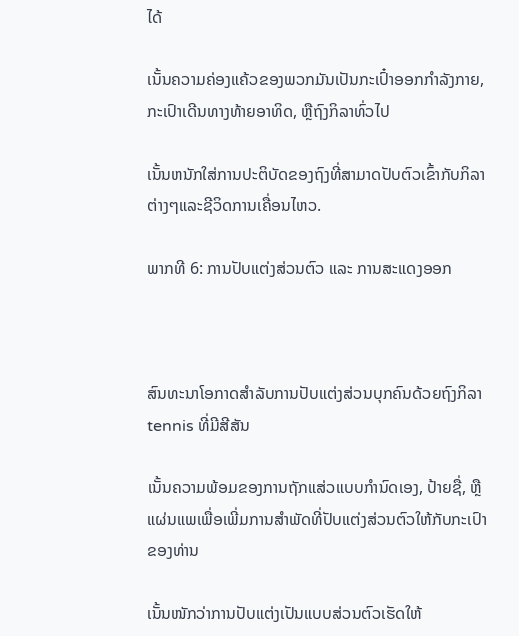ໄດ້

ເນັ້ນຄວາມຄ່ອງແຄ້ວຂອງພວກມັນເປັນກະເປົ໋າອອກກຳລັງກາຍ, ກະເປົາເດີນທາງທ້າຍອາທິດ, ຫຼືຖົງກິລາທົ່ວໄປ

ເນັ້ນຫນັກໃສ່ການປະຕິບັດຂອງຖົງທີ່ສາມາດປັບຕົວເຂົ້າກັບກິລາຕ່າງໆແລະຊີວິດການເຄື່ອນໄຫວ.

ພາກທີ 6: ການປັບແຕ່ງສ່ວນຕົວ ແລະ ການສະແດງອອກ



ສົນທະນາໂອກາດສໍາລັບການປັບແຕ່ງສ່ວນບຸກຄົນດ້ວຍຖົງກິລາ tennis ທີ່ມີສີສັນ

ເນັ້ນຄວາມພ້ອມຂອງການຖັກແສ່ວແບບກຳນົດເອງ, ປ້າຍຊື່, ຫຼືແຜ່ນແພເພື່ອເພີ່ມການສຳພັດທີ່ປັບແຕ່ງສ່ວນຕົວໃຫ້ກັບກະເປົາຂອງທ່ານ

ເນັ້ນໜັກວ່າການປັບແຕ່ງເປັນແບບສ່ວນຕົວເຮັດໃຫ້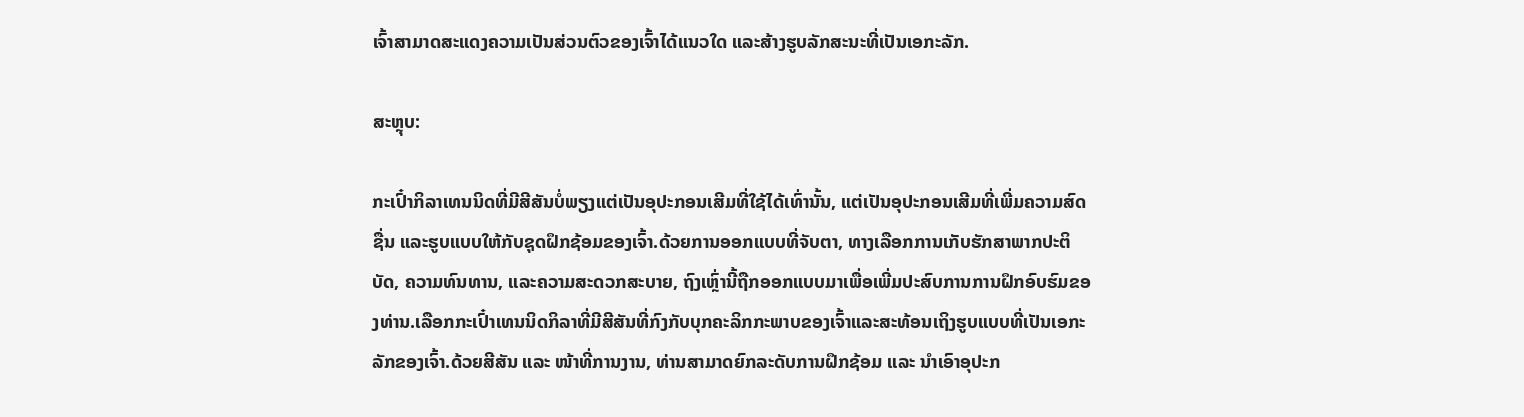ເຈົ້າສາມາດສະແດງຄວາມເປັນສ່ວນຕົວຂອງເຈົ້າໄດ້ແນວໃດ ແລະສ້າງຮູບລັກສະນະທີ່ເປັນເອກະລັກ.

ສະຫຼຸບ:

ກະເປົ໋າກິລາເທນນິດທີ່ມີສີສັນບໍ່ພຽງແຕ່ເປັນອຸປະກອນເສີມທີ່ໃຊ້ໄດ້ເທົ່ານັ້ນ, ແຕ່ເປັນອຸປະກອນເສີມທີ່ເພີ່ມຄວາມສົດຊື່ນ ແລະຮູບແບບໃຫ້ກັບຊຸດຝຶກຊ້ອມຂອງເຈົ້າ.ດ້ວຍການອອກແບບທີ່ຈັບຕາ, ທາງເລືອກການເກັບຮັກສາພາກປະຕິບັດ, ຄວາມທົນທານ, ແລະຄວາມສະດວກສະບາຍ, ຖົງເຫຼົ່ານີ້ຖືກອອກແບບມາເພື່ອເພີ່ມປະສົບການການຝຶກອົບຮົມຂອງທ່ານ.ເລືອກກະເປົ໋າເທນນິດກິລາທີ່ມີສີສັນທີ່ກົງກັບບຸກຄະລິກກະພາບຂອງເຈົ້າແລະສະທ້ອນເຖິງຮູບແບບທີ່ເປັນເອກະລັກຂອງເຈົ້າ.ດ້ວຍສີສັນ ແລະ ໜ້າທີ່ການງານ, ທ່ານສາມາດຍົກລະດັບການຝຶກຊ້ອມ ແລະ ນຳເອົາອຸປະກ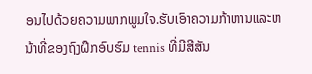ອນໄປດ້ວຍຄວາມພາກພູມໃຈ.ຮັບເອົາຄວາມກ້າຫານແລະຫນ້າທີ່ຂອງຖົງຝຶກອົບຮົມ tennis ທີ່ມີສີສັນ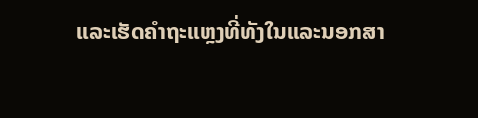ແລະເຮັດຄໍາຖະແຫຼງທີ່ທັງໃນແລະນອກສາ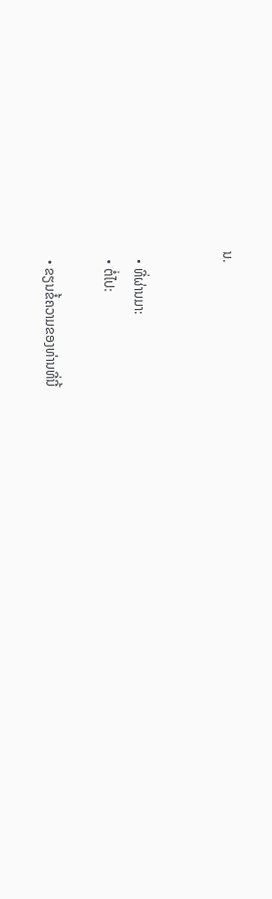ນ.


  • ທີ່ຜ່ານມາ:
  • ຕໍ່ໄປ:

  • ຂຽນຂໍ້ຄວາມຂອງທ່ານທີ່ນີ້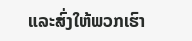ແລະສົ່ງໃຫ້ພວກເຮົາ